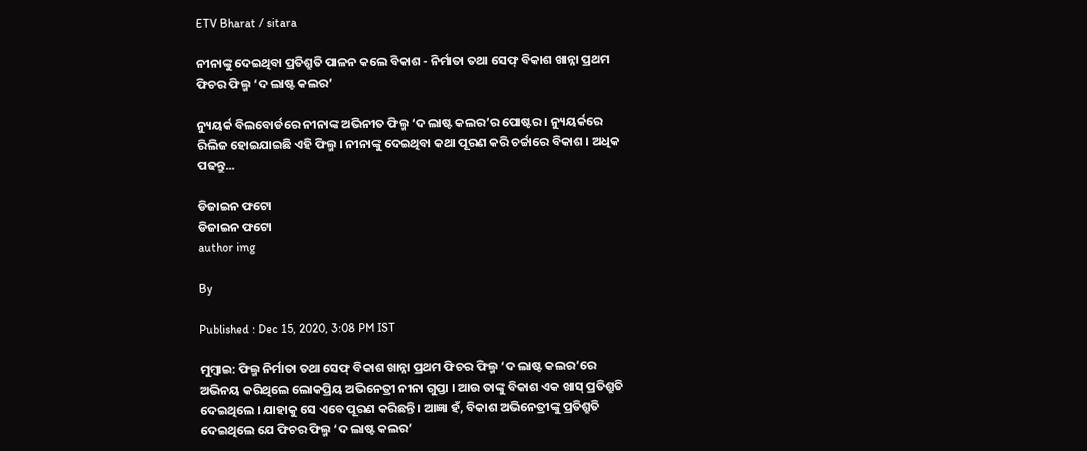ETV Bharat / sitara

ନୀନାଙ୍କୁ ଦେଇଥିବା ପ୍ରତିଶ୍ରୁତି ପାଳନ କଲେ ବିକାଶ - ନିର୍ମାତା ତଥା ସେଫ୍ ବିକାଶ ଖାନ୍ନା ପ୍ରଥମ ଫିଚର ଫିଲ୍ମ ‘ଦ ଲାଷ୍ଟ କଲର’

ନ୍ୟୁୟର୍କ ବିଲବୋର୍ଡରେ ନୀନାଙ୍କ ଅଭିନୀତ ଫିଲ୍ମ ‘ଦ ଲାଷ୍ଟ କଲର’ର ପୋଷ୍ଟର । ନ୍ୟୁୟର୍କରେ ରିଲିଜ ହୋଇଯାଇଛି ଏହି ଫିଲ୍ମ । ନୀନାଙ୍କୁ ଦେଇଥିବା କଥା ପୂରଣ କରି ଚର୍ଚ୍ଚାରେ ବିକାଶ । ଅଧିକ ପଢନ୍ତୁ...

ଡିଜାଇନ ଫଟୋ
ଡିଜାଇନ ଫଟୋ
author img

By

Published : Dec 15, 2020, 3:08 PM IST

ମୁମ୍ବାଇ: ଫିଲ୍ମ ନିର୍ମାତା ତଥା ସେଫ୍ ବିକାଶ ଖାନ୍ନା ପ୍ରଥମ ଫିଚର ଫିଲ୍ମ ‘ଦ ଲାଷ୍ଟ କଲର’ରେ ଅଭିନୟ କରିଥିଲେ ଲୋକପ୍ରିୟ ଅଭିନେତ୍ରୀ ନୀନା ଗୁପ୍ତା । ଆଉ ତାଙ୍କୁ ବିକାଶ ଏକ ଖାସ୍ ପ୍ରତିଶ୍ରୁତି ଦେଇଥିଲେ । ଯାହାକୁ ସେ ଏବେ ପୂରଣ କରିଛନ୍ତି । ଆଜ୍ଞା ହଁ, ବିକାଶ ଅଭିନେତ୍ରୀଙ୍କୁ ପ୍ରତିଶ୍ରୁତି ଦେଇଥିଲେ ଯେ ଫିଚର ଫିଲ୍ମ ‘ଦ ଲାଷ୍ଟ କଲର’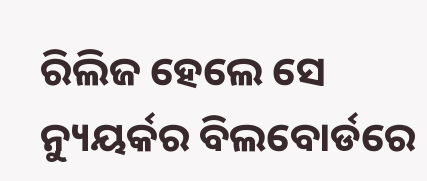ରିଲିଜ ହେଲେ ସେ ନ୍ୟୁୟର୍କର ବିଲବୋର୍ଡରେ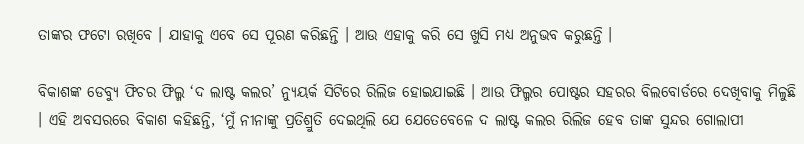ତାଙ୍କର ଫଟୋ ରଖିବେ । ଯାହାକୁ ଏବେ ସେ ପୂରଣ କରିଛନ୍ତି । ଆଉ ଏହାକୁ କରି ସେ ଖୁସି ମଧ୍ୟ ଅନୁଭବ କରୁଛନ୍ତି ।

ବିକାଶଙ୍କ ଡେବ୍ୟୁ ଫିଚର ଫିଲ୍ମ ‘ଦ ଲାଷ୍ଟ କଲର’ ନ୍ୟୁୟର୍କ ସିଟିରେ ରିଲିଜ ହୋଇଯାଇଛି । ଆଉ ଫିଲ୍ମର ପୋଷ୍ଟର ସହରର ବିଲବୋର୍ଡରେ ଦେଖିବାକୁ ମିଳୁଛି । ଏହି ଅବସରରେ ବିକାଶ କହିଛନ୍ତି, ‘ମୁଁ ନୀନାଙ୍କୁ ପ୍ରତିଶ୍ରୁତି ଦେଇଥିଲି ଯେ ଯେତେବେଳେ ଦ ଲାଷ୍ଟ କଲର ରିଲିଜ ହେବ ତାଙ୍କ ସୁନ୍ଦର ଗୋଲାପୀ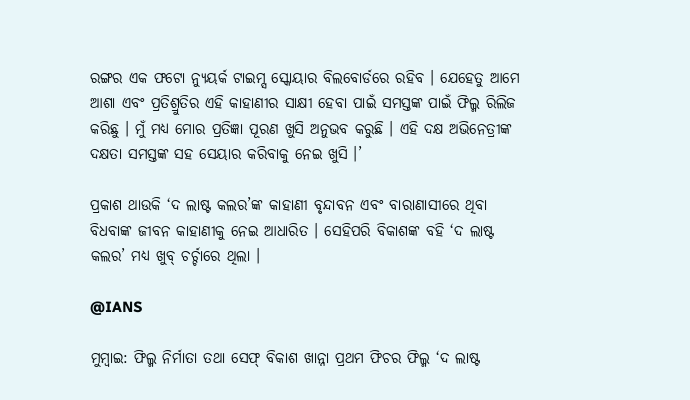ରଙ୍ଗର ଏକ ଫଟୋ ନ୍ୟୁୟର୍କ ଟାଇମ୍ସ ସ୍କୋୟାର ବିଲବୋର୍ଡରେ ରହିବ । ଯେହେତୁ ଆମେ ଆଶା ଏବଂ ପ୍ରତିଶ୍ରୁତିର ଏହି କାହାଣୀର ସାକ୍ଷୀ ହେବା ପାଇଁ ସମସ୍ତଙ୍କ ପାଇଁ ଫିଲ୍ମ ରିଲିଜ କରିଛୁ । ମୁଁ ମଧ୍ୟ ମୋର ପ୍ରତିଜ୍ଞା ପୂରଣ ଖୁସି ଅନୁଭବ କରୁଛି । ଏହି ଦକ୍ଷ ଅଭିନେତ୍ରୀଙ୍କ ଦକ୍ଷତା ସମସ୍ତଙ୍କ ସହ ସେୟାର କରିବାକୁ ନେଇ ଖୁସି ।’

ପ୍ରକାଶ ଥାଉକି ‘ଦ ଲାଷ୍ଟ କଲର’ଙ୍କ କାହାଣୀ ବୃନ୍ଦାବନ ଏବଂ ବାରାଣାସୀରେ ଥିବା ବିଧବାଙ୍କ ଜୀବନ କାହାଣୀକୁ ନେଇ ଆଧାରିତ । ସେହିପରି ବିକାଶଙ୍କ ବହି ‘ଦ ଲାଷ୍ଟ କଲର’ ମଧ୍ୟ ଖୁବ୍ ଚର୍ଚ୍ଚାରେ ଥିଲା ।

@IANS

ମୁମ୍ବାଇ: ଫିଲ୍ମ ନିର୍ମାତା ତଥା ସେଫ୍ ବିକାଶ ଖାନ୍ନା ପ୍ରଥମ ଫିଚର ଫିଲ୍ମ ‘ଦ ଲାଷ୍ଟ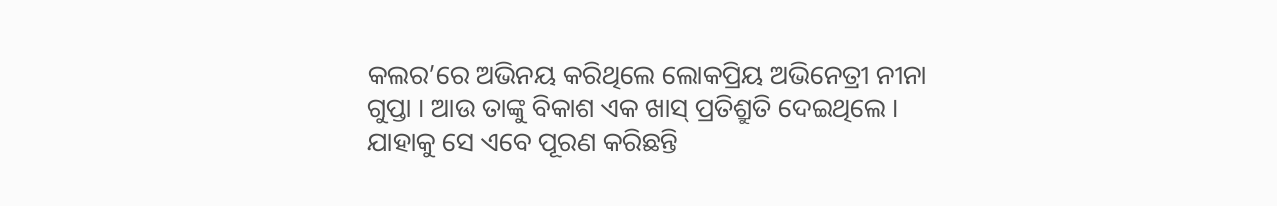କଲର’ରେ ଅଭିନୟ କରିଥିଲେ ଲୋକପ୍ରିୟ ଅଭିନେତ୍ରୀ ନୀନା ଗୁପ୍ତା । ଆଉ ତାଙ୍କୁ ବିକାଶ ଏକ ଖାସ୍ ପ୍ରତିଶ୍ରୁତି ଦେଇଥିଲେ । ଯାହାକୁ ସେ ଏବେ ପୂରଣ କରିଛନ୍ତି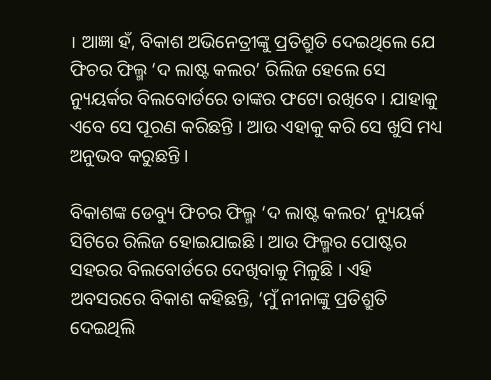। ଆଜ୍ଞା ହଁ, ବିକାଶ ଅଭିନେତ୍ରୀଙ୍କୁ ପ୍ରତିଶ୍ରୁତି ଦେଇଥିଲେ ଯେ ଫିଚର ଫିଲ୍ମ ‘ଦ ଲାଷ୍ଟ କଲର’ ରିଲିଜ ହେଲେ ସେ ନ୍ୟୁୟର୍କର ବିଲବୋର୍ଡରେ ତାଙ୍କର ଫଟୋ ରଖିବେ । ଯାହାକୁ ଏବେ ସେ ପୂରଣ କରିଛନ୍ତି । ଆଉ ଏହାକୁ କରି ସେ ଖୁସି ମଧ୍ୟ ଅନୁଭବ କରୁଛନ୍ତି ।

ବିକାଶଙ୍କ ଡେବ୍ୟୁ ଫିଚର ଫିଲ୍ମ ‘ଦ ଲାଷ୍ଟ କଲର’ ନ୍ୟୁୟର୍କ ସିଟିରେ ରିଲିଜ ହୋଇଯାଇଛି । ଆଉ ଫିଲ୍ମର ପୋଷ୍ଟର ସହରର ବିଲବୋର୍ଡରେ ଦେଖିବାକୁ ମିଳୁଛି । ଏହି ଅବସରରେ ବିକାଶ କହିଛନ୍ତି, ‘ମୁଁ ନୀନାଙ୍କୁ ପ୍ରତିଶ୍ରୁତି ଦେଇଥିଲି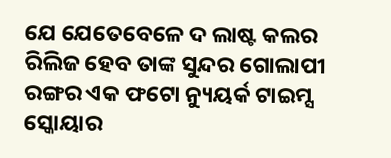ଯେ ଯେତେବେଳେ ଦ ଲାଷ୍ଟ କଲର ରିଲିଜ ହେବ ତାଙ୍କ ସୁନ୍ଦର ଗୋଲାପୀ ରଙ୍ଗର ଏକ ଫଟୋ ନ୍ୟୁୟର୍କ ଟାଇମ୍ସ ସ୍କୋୟାର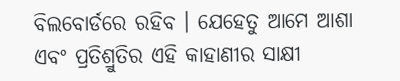ବିଲବୋର୍ଡରେ ରହିବ । ଯେହେତୁ ଆମେ ଆଶା ଏବଂ ପ୍ରତିଶ୍ରୁତିର ଏହି କାହାଣୀର ସାକ୍ଷୀ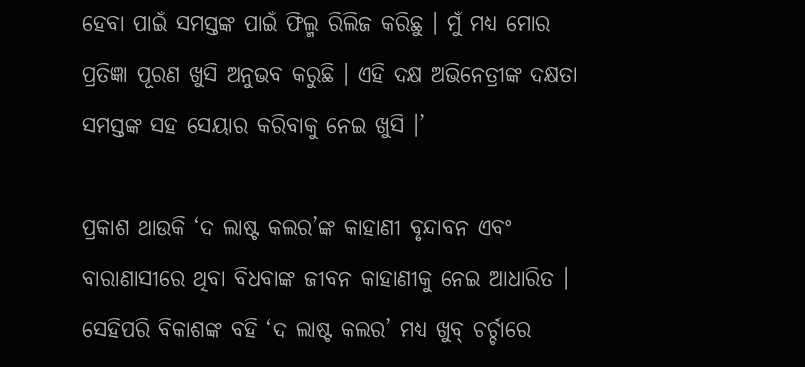ହେବା ପାଇଁ ସମସ୍ତଙ୍କ ପାଇଁ ଫିଲ୍ମ ରିଲିଜ କରିଛୁ । ମୁଁ ମଧ୍ୟ ମୋର ପ୍ରତିଜ୍ଞା ପୂରଣ ଖୁସି ଅନୁଭବ କରୁଛି । ଏହି ଦକ୍ଷ ଅଭିନେତ୍ରୀଙ୍କ ଦକ୍ଷତା ସମସ୍ତଙ୍କ ସହ ସେୟାର କରିବାକୁ ନେଇ ଖୁସି ।’

ପ୍ରକାଶ ଥାଉକି ‘ଦ ଲାଷ୍ଟ କଲର’ଙ୍କ କାହାଣୀ ବୃନ୍ଦାବନ ଏବଂ ବାରାଣାସୀରେ ଥିବା ବିଧବାଙ୍କ ଜୀବନ କାହାଣୀକୁ ନେଇ ଆଧାରିତ । ସେହିପରି ବିକାଶଙ୍କ ବହି ‘ଦ ଲାଷ୍ଟ କଲର’ ମଧ୍ୟ ଖୁବ୍ ଚର୍ଚ୍ଚାରେ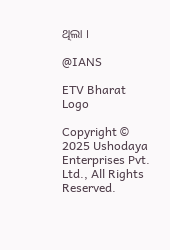ଥିଲା ।

@IANS

ETV Bharat Logo

Copyright © 2025 Ushodaya Enterprises Pvt. Ltd., All Rights Reserved.